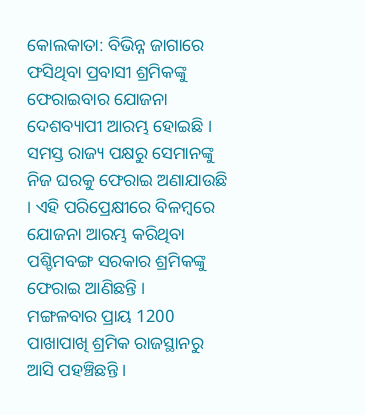କୋଲକାତା: ବିଭିନ୍ନ ଜାଗାରେ ଫସିଥିବା ପ୍ରବାସୀ ଶ୍ରମିକଙ୍କୁ ଫେରାଇବାର ଯୋଜନା ଦେଶବ୍ୟାପୀ ଆରମ୍ଭ ହୋଇଛି । ସମସ୍ତ ରାଜ୍ୟ ପକ୍ଷରୁ ସେମାନଙ୍କୁ ନିଜ ଘରକୁ ଫେରାଇ ଅଣାଯାଉଛି । ଏହି ପରିପ୍ରେକ୍ଷୀରେ ବିଳମ୍ବରେ ଯୋଜନା ଆରମ୍ଭ କରିଥିବା ପଶ୍ଚିମବଙ୍ଗ ସରକାର ଶ୍ରମିକଙ୍କୁ ଫେରାଇ ଆଣିଛନ୍ତି ।
ମଙ୍ଗଳବାର ପ୍ରାୟ 1200 ପାଖାପାଖି ଶ୍ରମିକ ରାଜସ୍ଥାନରୁ ଆସି ପହଞ୍ଚିଛନ୍ତି ।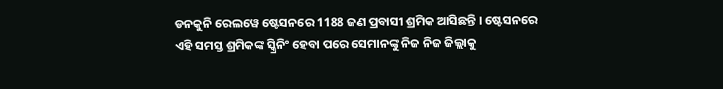ଡନକୁନି ରେଲୱେ ଷ୍ଟେସନରେ 1188 ଜଣ ପ୍ରବାସୀ ଶ୍ରମିକ ଆସିଛନ୍ତି । ଷ୍ଟେସନରେ ଏହି ସମସ୍ତ ଶ୍ରମିକଙ୍କ ସ୍କ୍ରିନିଂ ହେବା ପରେ ସେମାନଙ୍କୁ ନିଜ ନିଜ ଜିଲ୍ଲାକୁ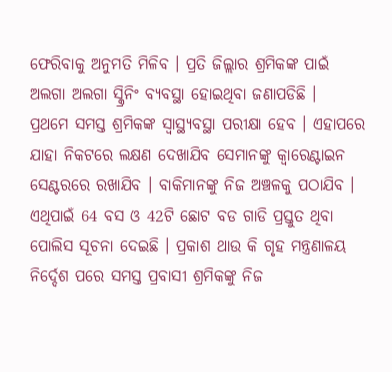ଫେରିବାକୁ ଅନୁମତି ମିଳିବ । ପ୍ରତି ଜିଲ୍ଲାର ଶ୍ରମିକଙ୍କ ପାଇଁ ଅଲଗା ଅଲଗା ସ୍କ୍ରିନିଂ ବ୍ୟବସ୍ଥା ହୋଇଥିବା ଜଣାପଡିଛି ।
ପ୍ରଥମେ ସମସ୍ତ ଶ୍ରମିକଙ୍କ ସ୍ବାସ୍ଥ୍ୟବସ୍ଥା ପରୀକ୍ଷା ହେବ । ଏହାପରେ ଯାହା ନିକଟରେ ଲକ୍ଷଣ ଦେଖାଯିବ ସେମାନଙ୍କୁ କ୍ବାରେଣ୍ଟାଇନ ସେଣ୍ଟରରେ ରଖାଯିବ । ବାକିମାନଙ୍କୁ ନିଜ ଅଞ୍ଚଳକୁ ପଠାଯିବ । ଏଥିପାଇଁ 64 ବସ ଓ 42ଟି ଛୋଟ ବଡ ଗାଡି ପ୍ରସ୍ତୁତ ଥିବା ପୋଲିସ ସୂଚନା ଦେଇଛି । ପ୍ରକାଶ ଥାଉ କି ଗୃହ ମନ୍ତ୍ରଣାଳୟ ନିର୍ଦ୍ଦେଶ ପରେ ସମସ୍ତ ପ୍ରବାସୀ ଶ୍ରମିକଙ୍କୁ ନିଜ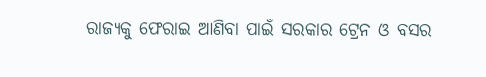ରାଜ୍ୟକୁ ଫେରାଇ ଆଣିବା ପାଇଁ ସରକାର ଟ୍ରେନ ଓ ବସର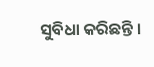ସୁବିଧା କରିଛନ୍ତି ।